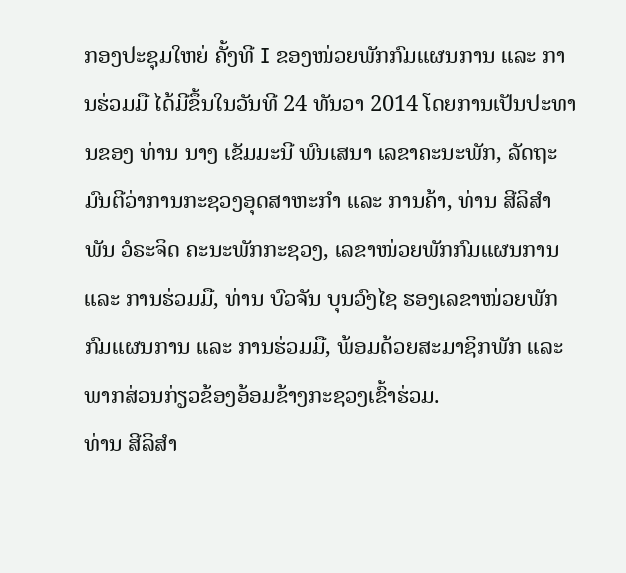ກອງປະຊຸມໃຫຍ່ ຄັ້ງທີ I ຂອງໜ່ວຍພັກກົມແຜນການ ແລະ ການຮ່ວມມື ໄດ້ມີຂຶ້ນໃນວັນທີ 24 ທັນວາ 2014 ໂດຍການເປັນປະທານຂອງ ທ່ານ ນາງ ເຂັມມະນີ ພົນເສນາ ເລຂາຄະນະພັກ, ລັດຖະມົນຕີວ່າການກະຊວງອຸດສາຫະກຳ ແລະ ການຄ້າ, ທ່ານ ສີລິສຳພັນ ວໍຣະຈິດ ຄະນະພັກກະຊວງ, ເລຂາໜ່ວຍພັກກົມແຜນການ ແລະ ການຮ່ວມມື, ທ່ານ ບົວຈັນ ບຸນວົງໄຊ ຮອງເລຂາໜ່ວຍພັກກົມແຜນການ ແລະ ການຮ່ວມມື, ພ້ອມດ້ວຍສະມາຊິກພັກ ແລະ ພາກສ່ວນກ່ຽວຂ້ອງອ້ອມຂ້າງກະຊວງເຂົ້າຮ່ວມ.
ທ່ານ ສີລິສຳ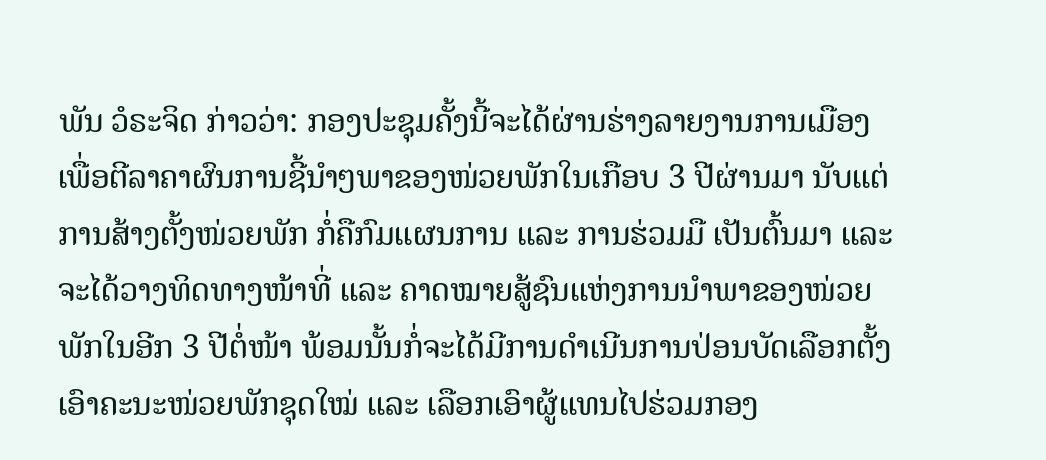ພັນ ວໍຣະຈິດ ກ່າວວ່າ: ກອງປະຊຸມຄັ້ງນີ້ຈະໄດ້ຜ່ານຮ່າງລາຍງານການເມືອງ ເພື່ອຕີລາຄາຜົນການຊີ້ນຳໆພາຂອງໜ່ວຍພັກໃນເກືອບ 3 ປີຜ່ານມາ ນັບແຕ່ການສ້າງຕັ້ງໜ່ວຍພັກ ກໍ່ຄືກົມແຜນການ ແລະ ການຮ່ວມມື ເປັນຕົ້ນມາ ແລະ ຈະໄດ້ວາງທິດທາງໜ້າທີ່ ແລະ ຄາດໝາຍສູ້ຊົນແຫ່ງການນຳພາຂອງໜ່ວຍພັກໃນອີກ 3 ປີຕໍ່ໜ້າ ພ້ອມນັ້ນກໍ່ຈະໄດ້ມີການດຳເນີນການປ່ອນບັດເລືອກຕັ້ງເອົາຄະນະໜ່ວຍພັກຊຸດໃໝ່ ແລະ ເລືອກເອົາຜູ້ແທນໄປຮ່ວມກອງ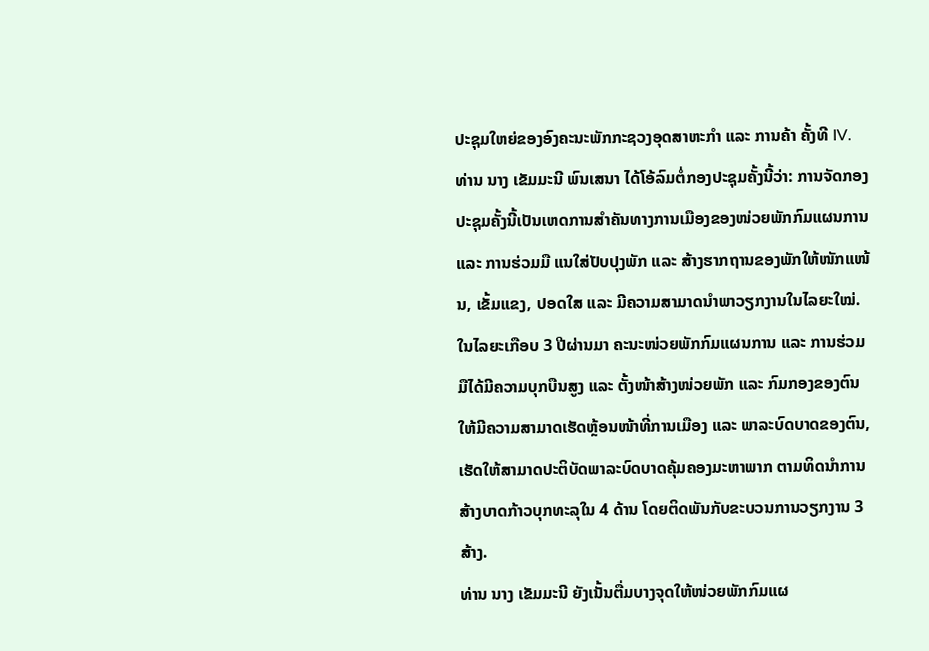ປະຊຸມໃຫຍ່ຂອງອົງຄະນະພັກກະຊວງອຸດສາຫະກຳ ແລະ ການຄ້າ ຄັ້ງທີ IV.
ທ່ານ ນາງ ເຂັມມະນີ ພົນເສນາ ໄດ້ໂອ້ລົມຕໍ່ກອງປະຊຸມຄັ້ງນີ້ວ່າ: ການຈັດກອງປະຊຸມຄັ້ງນີ້ເປັນເຫດການສຳຄັນທາງການເມືອງຂອງໜ່ວຍພັກກົມແຜນການ ແລະ ການຮ່ວມມື ແນໃສ່ປັບປຸງພັກ ແລະ ສ້າງຮາກຖານຂອງພັກໃຫ້ໜັກແໜ້ນ, ເຂັ້ມແຂງ, ປອດໃສ ແລະ ມີຄວາມສາມາດນຳພາວຽກງານໃນໄລຍະໃໝ່. ໃນໄລຍະເກືອບ 3 ປີຜ່ານມາ ຄະນະໜ່ວຍພັກກົມແຜນການ ແລະ ການຮ່ວມມືໄດ້ມີຄວາມບຸກບືນສູງ ແລະ ຕັ້ງໜ້າສ້າງໜ່ວຍພັກ ແລະ ກົມກອງຂອງຕົນໃຫ້ມີຄວາມສາມາດເຮັດຫຼ້ອນໜ້າທີ່ການເມືອງ ແລະ ພາລະບົດບາດຂອງຕົນ, ເຮັດໃຫ້ສາມາດປະຕິບັດພາລະບົດບາດຄຸ້ມຄອງມະຫາພາກ ຕາມທິດນຳການສ້າງບາດກ້າວບຸກທະລຸໃນ 4 ດ້ານ ໂດຍຕິດພັນກັບຂະບວນການວຽກງານ 3 ສ້າງ.
ທ່ານ ນາງ ເຂັມມະນີ ຍັງເນັ້ນຕື່ມບາງຈຸດໃຫ້ໜ່ວຍພັກກົມແຜ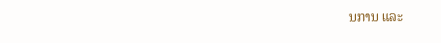ນການ ແລະ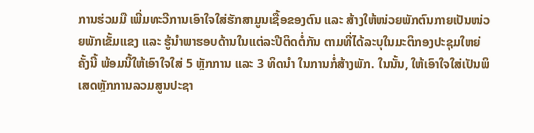ການຮ່ວມມື ເພີ່ມທະວີການເອົາໃຈໃສ່ຮັກສາມູນເຊື້ອຂອງຕົນ ແລະ ສ້າງໃຫ້ໜ່ວຍພັກຕົນກາຍເປັນໜ່ວຍພັກເຂັ້ມແຂງ ແລະ ຮູ້ນຳພາຮອບດ້ານໃນແຕ່ລະປີຕິດຕໍ່ກັນ ຕາມທີ່ໄດ້ລະບຸໃນມະຕິກອງປະຊຸມໃຫຍ່ຄັ້ງນີ້ ພ້ອມນີ້ໃຫ້ເອົາໃຈໃສ່ 5 ຫຼັກການ ແລະ 3 ທິດນຳ ໃນການກໍ່ສ້າງພັກ. ໃນນັ້ນ, ໃຫ້ເອົາໃຈໃສ່ເປັນພິເສດຫຼັກການລວມສູນປະຊາ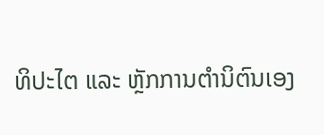ທິປະໄຕ ແລະ ຫຼັກການຕຳນິຕົນເອງ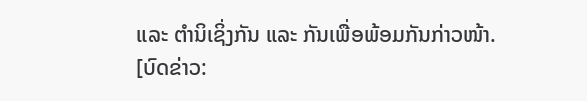ແລະ ຕຳນິເຊິ່ງກັນ ແລະ ກັນເພື່ອພ້ອມກັນກ່າວໜ້າ.
[ບົດຂ່າວ: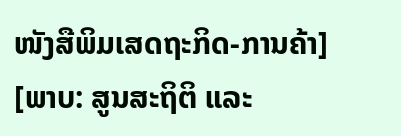ໜັງສືພິມເສດຖະກິດ-ການຄ້າ]
[ພາບ: ສູນສະຖິຕິ ແລະ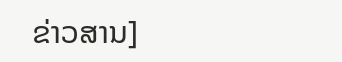ຂ່າວສານ]